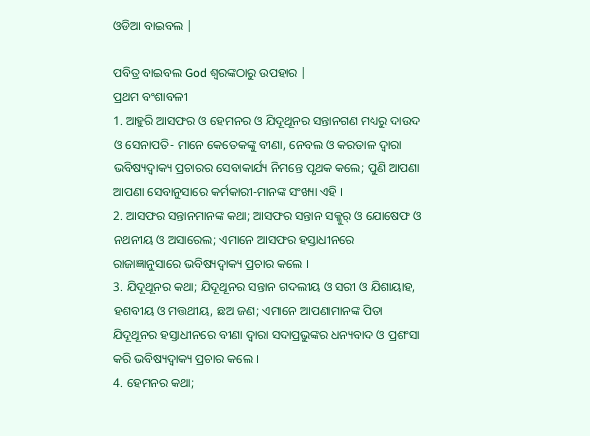ଓଡିଆ ବାଇବଲ |

ପବିତ୍ର ବାଇବଲ God ଶ୍ବରଙ୍କଠାରୁ ଉପହାର |
ପ୍ରଥମ ବଂଶାବଳୀ
1. ଆହୁରି ଆସଫର ଓ ହେମନର ଓ ଯିଦୂଥୂନର ସନ୍ତାନଗଣ ମଧ୍ୟରୁ ଦାଉଦ ଓ ସେନାପତି- ମାନେ କେତେକଙ୍କୁ ବୀଣା, ନେବଲ ଓ କରତାଳ ଦ୍ଵାରା ଭବିଷ୍ୟଦ୍ବାକ୍ୟ ପ୍ରଚାରର ସେବାକାର୍ଯ୍ୟ ନିମନ୍ତେ ପୃଥକ କଲେ; ପୁଣି ଆପଣା ଆପଣା ସେବାନୁସାରେ କର୍ମକାରୀ-ମାନଙ୍କ ସଂଖ୍ୟା ଏହି ।
2. ଆସଫର ସନ୍ତାନମାନଙ୍କ କଥା; ଆସଫର ସନ୍ତାନ ସକ୍କୁର୍ ଓ ଯୋଷେଫ ଓ ନଥନୀୟ ଓ ଅସାରେଲ; ଏମାନେ ଆସଫର ହସ୍ତାଧୀନରେ ରାଜାଜ୍ଞାନୁସାରେ ଭବିଷ୍ୟଦ୍ବାକ୍ୟ ପ୍ରଚାର କଲେ ।
3. ଯିଦୂଥୂନର କଥା; ଯିଦୂଥୂନର ସନ୍ତାନ ଗଦଲୀୟ ଓ ସରୀ ଓ ଯିଶାୟାହ, ହଶବୀୟ ଓ ମତ୍ତଥୀୟ, ଛଅ ଜଣ; ଏମାନେ ଆପଣାମାନଙ୍କ ପିତା ଯିଦୂଥୂନର ହସ୍ତାଧୀନରେ ବୀଣା ଦ୍ଵାରା ସଦାପ୍ରଭୁଙ୍କର ଧନ୍ୟବାଦ ଓ ପ୍ରଶଂସା କରି ଭବିଷ୍ୟଦ୍ବାକ୍ୟ ପ୍ରଚାର କଲେ ।
4. ହେମନର କଥା;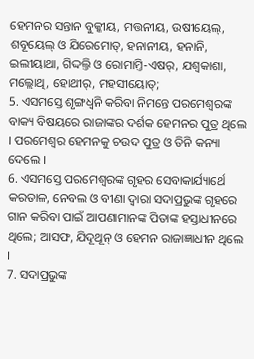ହେମନର ସନ୍ତାନ ବୁକ୍କୀୟ, ମତ୍ତନୀୟ, ଉଷୀୟେଲ୍, ଶବୂୟେଲ୍ ଓ ଯିରେମୋତ୍, ହନାନୀୟ, ହନାନି, ଇଲୀୟାଥା, ଗିଦ୍ଦଲ୍ତି ଓ ରୋମାମ୍ତି-ଏଷର୍, ଯଶ୍ବକାଶା, ମଲ୍ଲୋଥି, ହୋଥୀର୍, ମହସୀୟୋତ୍;
5. ଏସମସ୍ତେ ଶୃଙ୍ଗଧ୍ଵନି କରିବା ନିମନ୍ତେ ପରମେଶ୍ଵରଙ୍କ ବାକ୍ୟ ବିଷୟରେ ରାଜାଙ୍କର ଦର୍ଶକ ହେମନର ପୁତ୍ର ଥିଲେ । ପରମେଶ୍ଵର ହେମନକୁ ଚଉଦ ପୁତ୍ର ଓ ତିନି କନ୍ୟା ଦେଲେ ।
6. ଏସମସ୍ତେ ପରମେଶ୍ଵରଙ୍କ ଗୃହର ସେବାକାର୍ଯ୍ୟାର୍ଥେ କରତାଳ, ନେବଲ ଓ ବୀଣା ଦ୍ଵାରା ସଦାପ୍ରଭୁଙ୍କ ଗୃହରେ ଗାନ କରିବା ପାଇଁ ଆପଣାମାନଙ୍କ ପିତାଙ୍କ ହସ୍ତାଧୀନରେ ଥିଲେ; ଆସଫ, ଯିଦୂଥୂନ୍ ଓ ହେମନ ରାଜାଜ୍ଞାଧୀନ ଥିଲେ ।
7. ସଦାପ୍ରଭୁଙ୍କ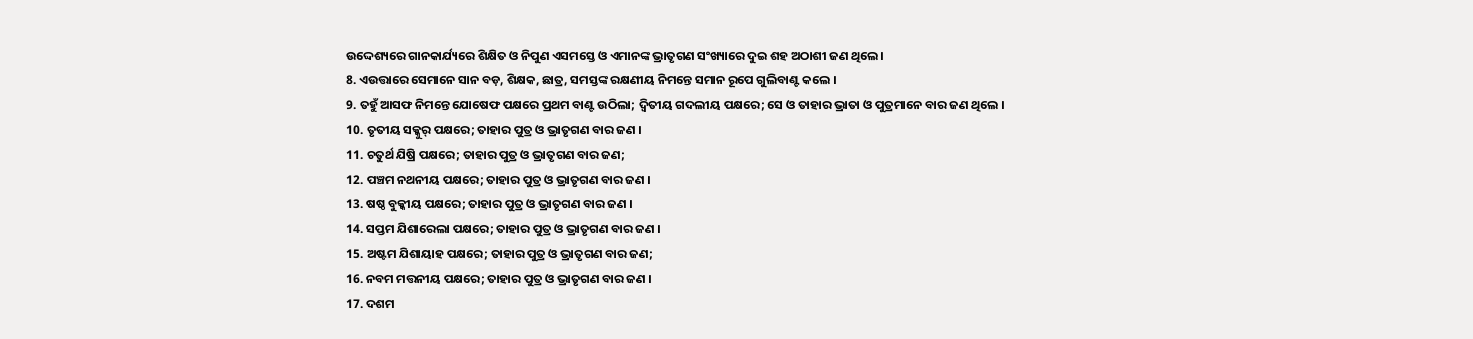ଉଦ୍ଦେଶ୍ୟରେ ଗାନକାର୍ଯ୍ୟରେ ଶିକ୍ଷିତ ଓ ନିପୁଣ ଏସମସ୍ତେ ଓ ଏମାନଙ୍କ ଭ୍ରାତୃଗଣ ସଂଖ୍ୟାରେ ଦୁଇ ଶହ ଅଠାଶୀ ଜଣ ଥିଲେ ।
8. ଏଉତ୍ତାରେ ସେମାନେ ସାନ ବଡ଼, ଶିକ୍ଷକ, ଛାତ୍ର, ସମସ୍ତଙ୍କ ରକ୍ଷଣୀୟ ନିମନ୍ତେ ସମାନ ରୂପେ ଗୁଲିବାଣ୍ଟ କଲେ ।
9. ତହୁଁ ଆସଫ ନିମନ୍ତେ ଯୋଷେଫ ପକ୍ଷରେ ପ୍ରଥମ ବାଣ୍ଟ ଉଠିଲା; ଦ୍ଵିତୀୟ ଗଦଲୀୟ ପକ୍ଷରେ; ସେ ଓ ତାହାର ଭ୍ରାତା ଓ ପୁତ୍ରମାନେ ବାର ଜଣ ଥିଲେ ।
10. ତୃତୀୟ ସକ୍କୁର୍ ପକ୍ଷରେ; ତାହାର ପୁତ୍ର ଓ ଭ୍ରାତୃଗଣ ବାର ଜଣ ।
11. ଚତୁର୍ଥ ଯିଷ୍ରି ପକ୍ଷରେ; ତାହାର ପୁତ୍ର ଓ ଭ୍ରାତୃଗଣ ବାର ଜଣ;
12. ପଞ୍ଚମ ନଥନୀୟ ପକ୍ଷରେ; ତାହାର ପୁତ୍ର ଓ ଭ୍ରାତୃଗଣ ବାର ଜଣ ।
13. ଷଷ୍ଠ ବୁକ୍କୀୟ ପକ୍ଷରେ; ତାହାର ପୁତ୍ର ଓ ଭ୍ରାତୃଗଣ ବାର ଜଣ ।
14. ସପ୍ତମ ଯିଶାରେଲା ପକ୍ଷରେ; ତାହାର ପୁତ୍ର ଓ ଭ୍ରାତୃଗଣ ବାର ଜଣ ।
15. ଅଷ୍ଟମ ଯିଶାୟାହ ପକ୍ଷରେ; ତାହାର ପୁତ୍ର ଓ ଭ୍ରାତୃଗଣ ବାର ଜଣ;
16. ନବମ ମତ୍ତନୀୟ ପକ୍ଷରେ; ତାହାର ପୁତ୍ର ଓ ଭ୍ରାତୃଗଣ ବାର ଜଣ ।
17. ଦଶମ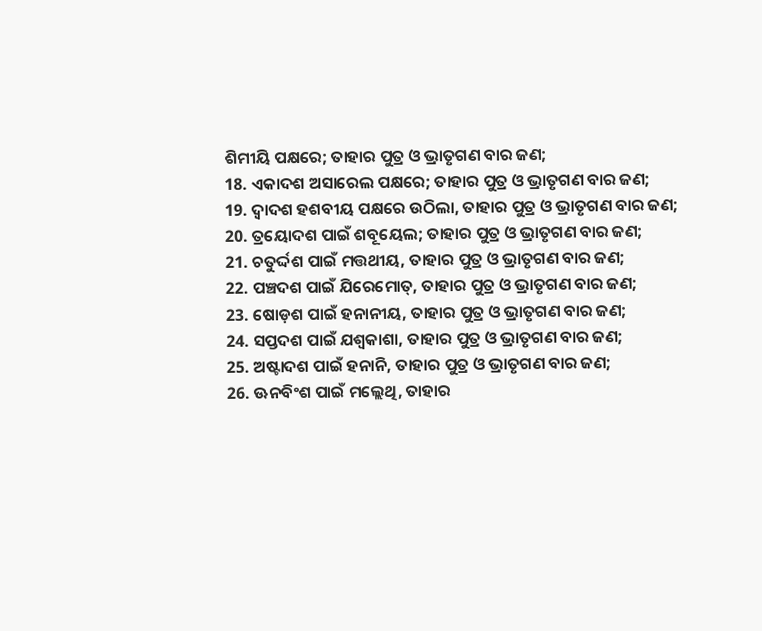ଶିମୀୟି ପକ୍ଷରେ; ତାହାର ପୁତ୍ର ଓ ଭ୍ରାତୃଗଣ ବାର ଜଣ;
18. ଏକାଦଶ ଅସାରେଲ ପକ୍ଷରେ; ତାହାର ପୁତ୍ର ଓ ଭ୍ରାତୃଗଣ ବାର ଜଣ;
19. ଦ୍ଵାଦଶ ହଶବୀୟ ପକ୍ଷରେ ଉଠିଲା, ତାହାର ପୁତ୍ର ଓ ଭ୍ରାତୃଗଣ ବାର ଜଣ;
20. ତ୍ରୟୋଦଶ ପାଇଁ ଶବୂୟେଲ; ତାହାର ପୁତ୍ର ଓ ଭ୍ରାତୃଗଣ ବାର ଜଣ;
21. ଚତୁର୍ଦ୍ଦଶ ପାଇଁ ମତ୍ତଥୀୟ, ତାହାର ପୁତ୍ର ଓ ଭ୍ରାତୃଗଣ ବାର ଜଣ;
22. ପଞ୍ଚଦଶ ପାଇଁ ଯିରେମୋତ୍, ତାହାର ପୁତ୍ର ଓ ଭ୍ରାତୃଗଣ ବାର ଜଣ;
23. ଷୋଡ଼ଶ ପାଇଁ ହନାନୀୟ, ତାହାର ପୁତ୍ର ଓ ଭ୍ରାତୃଗଣ ବାର ଜଣ;
24. ସପ୍ତଦଶ ପାଇଁ ଯଶ୍ବକାଶା, ତାହାର ପୁତ୍ର ଓ ଭ୍ରାତୃଗଣ ବାର ଜଣ;
25. ଅଷ୍ଟାଦଶ ପାଇଁ ହନାନି, ତାହାର ପୁତ୍ର ଓ ଭ୍ରାତୃଗଣ ବାର ଜଣ;
26. ଊନବିଂଶ ପାଇଁ ମଲ୍ଲେଥି, ତାହାର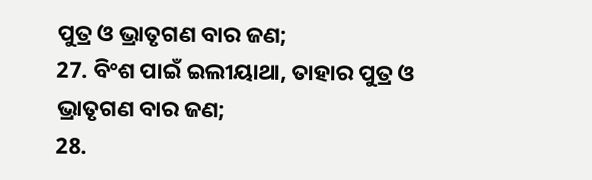ପୁତ୍ର ଓ ଭ୍ରାତୃଗଣ ବାର ଜଣ;
27. ବିଂଶ ପାଇଁ ଇଲୀୟାଥା, ତାହାର ପୁତ୍ର ଓ ଭ୍ରାତୃଗଣ ବାର ଜଣ;
28.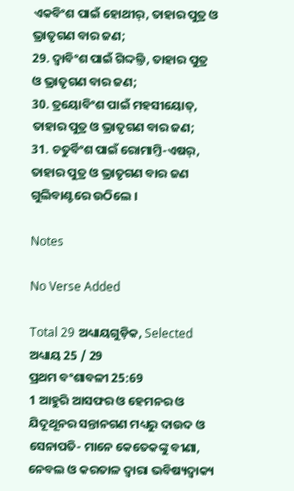ଏକବିଂଶ ପାଇଁ ହୋଥୀର୍, ତାହାର ପୁତ୍ର ଓ ଭ୍ରାତୃଗଣ ବାର ଜଣ;
29. ଦ୍ଵାବିଂଶ ପାଇଁ ଗିଦ୍ଦଲ୍ତି, ତାହାର ପୁତ୍ର ଓ ଭ୍ରାତୃଗଣ ବାର ଜଣ;
30. ତ୍ରୟୋବିଂଶ ପାଇଁ ମହସୀୟୋତ୍, ତାହାର ପୁତ୍ର ଓ ଭ୍ରାତୃଗଣ ବାର ଜଣ;
31. ଚତୁର୍ବିଂଶ ପାଇଁ ରୋମାମ୍ତି-ଏଷର୍, ତାହାର ପୁତ୍ର ଓ ଭ୍ରାତୃଗଣ ବାର ଜଣ ଗୁଲିବାଣ୍ଟରେ ଉଠିଲେ ।

Notes

No Verse Added

Total 29 ଅଧ୍ୟାୟଗୁଡ଼ିକ, Selected ଅଧ୍ୟାୟ 25 / 29
ପ୍ରଥମ ବଂଶାବଳୀ 25:69
1 ଆହୁରି ଆସଫର ଓ ହେମନର ଓ ଯିଦୂଥୂନର ସନ୍ତାନଗଣ ମଧ୍ୟରୁ ଦାଉଦ ଓ ସେନାପତି- ମାନେ କେତେକଙ୍କୁ ବୀଣା, ନେବଲ ଓ କରତାଳ ଦ୍ଵାରା ଭବିଷ୍ୟଦ୍ବାକ୍ୟ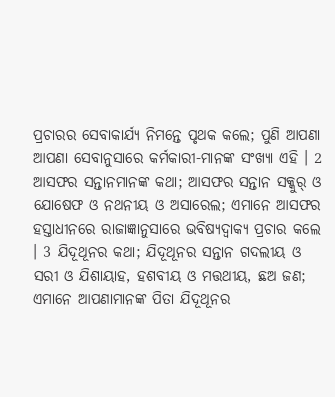ପ୍ରଚାରର ସେବାକାର୍ଯ୍ୟ ନିମନ୍ତେ ପୃଥକ କଲେ; ପୁଣି ଆପଣା ଆପଣା ସେବାନୁସାରେ କର୍ମକାରୀ-ମାନଙ୍କ ସଂଖ୍ୟା ଏହି । 2 ଆସଫର ସନ୍ତାନମାନଙ୍କ କଥା; ଆସଫର ସନ୍ତାନ ସକ୍କୁର୍ ଓ ଯୋଷେଫ ଓ ନଥନୀୟ ଓ ଅସାରେଲ; ଏମାନେ ଆସଫର ହସ୍ତାଧୀନରେ ରାଜାଜ୍ଞାନୁସାରେ ଭବିଷ୍ୟଦ୍ବାକ୍ୟ ପ୍ରଚାର କଲେ । 3 ଯିଦୂଥୂନର କଥା; ଯିଦୂଥୂନର ସନ୍ତାନ ଗଦଲୀୟ ଓ ସରୀ ଓ ଯିଶାୟାହ, ହଶବୀୟ ଓ ମତ୍ତଥୀୟ, ଛଅ ଜଣ; ଏମାନେ ଆପଣାମାନଙ୍କ ପିତା ଯିଦୂଥୂନର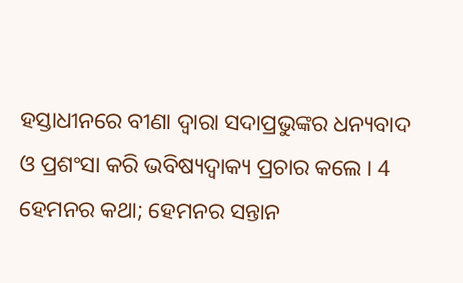ହସ୍ତାଧୀନରେ ବୀଣା ଦ୍ଵାରା ସଦାପ୍ରଭୁଙ୍କର ଧନ୍ୟବାଦ ଓ ପ୍ରଶଂସା କରି ଭବିଷ୍ୟଦ୍ବାକ୍ୟ ପ୍ରଚାର କଲେ । 4 ହେମନର କଥା; ହେମନର ସନ୍ତାନ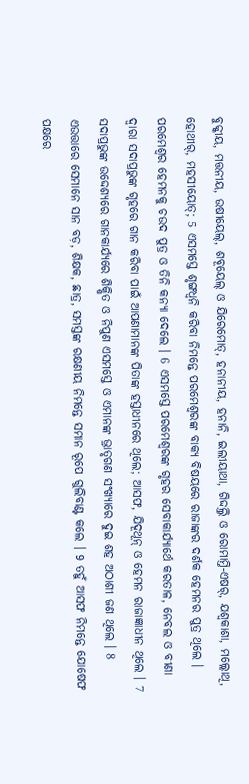ବୁକ୍କୀୟ, ମତ୍ତନୀୟ, ଉଷୀୟେଲ୍, ଶବୂୟେଲ୍ ଓ ଯିରେମୋତ୍, ହନାନୀୟ, ହନାନି, ଇଲୀୟାଥା, ଗିଦ୍ଦଲ୍ତି ଓ ରୋମାମ୍ତି-ଏଷର୍, ଯଶ୍ବକାଶା, ମଲ୍ଲୋଥି, ହୋଥୀର୍, ମହସୀୟୋତ୍; 5 ଏସମସ୍ତେ ଶୃଙ୍ଗଧ୍ଵନି କରିବା ନିମନ୍ତେ ପରମେଶ୍ଵରଙ୍କ ବାକ୍ୟ ବିଷୟରେ ରାଜାଙ୍କର ଦର୍ଶକ ହେମନର ପୁତ୍ର ଥିଲେ । ପରମେଶ୍ଵର ହେମନକୁ ଚଉଦ ପୁତ୍ର ଓ ତିନି କନ୍ୟା ଦେଲେ । 6 ଏସମସ୍ତେ ପରମେଶ୍ଵରଙ୍କ ଗୃହର ସେବାକାର୍ଯ୍ୟାର୍ଥେ କରତାଳ, ନେବଲ ଓ ବୀଣା ଦ୍ଵାରା ସଦାପ୍ରଭୁଙ୍କ ଗୃହରେ ଗାନ କରିବା ପାଇଁ ଆପଣାମାନଙ୍କ ପିତାଙ୍କ ହସ୍ତାଧୀନରେ ଥିଲେ; ଆସଫ, ଯିଦୂଥୂନ୍ ଓ ହେମନ ରାଜାଜ୍ଞାଧୀନ ଥିଲେ । 7 ସଦାପ୍ରଭୁଙ୍କ ଉଦ୍ଦେଶ୍ୟରେ ଗାନକାର୍ଯ୍ୟରେ ଶିକ୍ଷିତ ଓ ନିପୁଣ ଏସମସ୍ତେ ଓ ଏମାନଙ୍କ ଭ୍ରାତୃଗଣ ସଂଖ୍ୟାରେ ଦୁଇ ଶହ ଅଠାଶୀ ଜଣ ଥିଲେ । 8 ଏଉତ୍ତାରେ ସେମାନେ ସାନ ବଡ଼, ଶିକ୍ଷକ, ଛାତ୍ର, ସମସ୍ତଙ୍କ ରକ୍ଷଣୀୟ ନିମନ୍ତେ ସମାନ ରୂପେ ଗୁଲିବାଣ୍ଟ କଲେ । 9 ତହୁଁ ଆସଫ ନିମନ୍ତେ ଯୋଷେଫ ପକ୍ଷରେ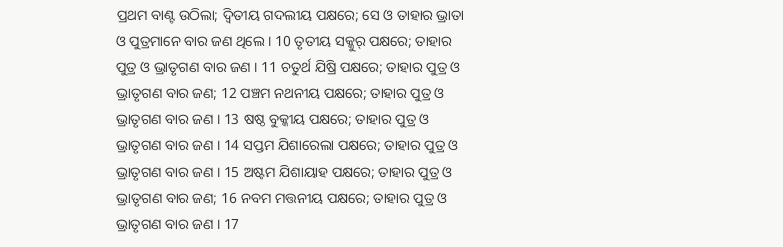ପ୍ରଥମ ବାଣ୍ଟ ଉଠିଲା; ଦ୍ଵିତୀୟ ଗଦଲୀୟ ପକ୍ଷରେ; ସେ ଓ ତାହାର ଭ୍ରାତା ଓ ପୁତ୍ରମାନେ ବାର ଜଣ ଥିଲେ । 10 ତୃତୀୟ ସକ୍କୁର୍ ପକ୍ଷରେ; ତାହାର ପୁତ୍ର ଓ ଭ୍ରାତୃଗଣ ବାର ଜଣ । 11 ଚତୁର୍ଥ ଯିଷ୍ରି ପକ୍ଷରେ; ତାହାର ପୁତ୍ର ଓ ଭ୍ରାତୃଗଣ ବାର ଜଣ; 12 ପଞ୍ଚମ ନଥନୀୟ ପକ୍ଷରେ; ତାହାର ପୁତ୍ର ଓ ଭ୍ରାତୃଗଣ ବାର ଜଣ । 13 ଷଷ୍ଠ ବୁକ୍କୀୟ ପକ୍ଷରେ; ତାହାର ପୁତ୍ର ଓ ଭ୍ରାତୃଗଣ ବାର ଜଣ । 14 ସପ୍ତମ ଯିଶାରେଲା ପକ୍ଷରେ; ତାହାର ପୁତ୍ର ଓ ଭ୍ରାତୃଗଣ ବାର ଜଣ । 15 ଅଷ୍ଟମ ଯିଶାୟାହ ପକ୍ଷରେ; ତାହାର ପୁତ୍ର ଓ ଭ୍ରାତୃଗଣ ବାର ଜଣ; 16 ନବମ ମତ୍ତନୀୟ ପକ୍ଷରେ; ତାହାର ପୁତ୍ର ଓ ଭ୍ରାତୃଗଣ ବାର ଜଣ । 17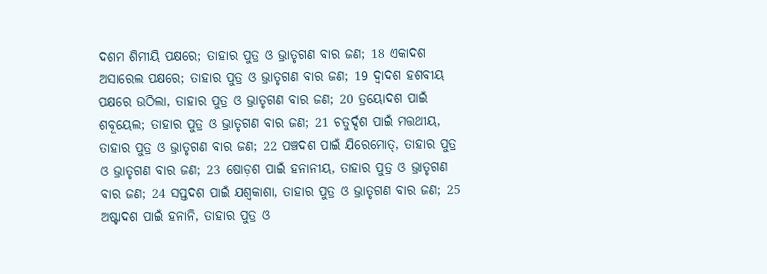ଦଶମ ଶିମୀୟି ପକ୍ଷରେ; ତାହାର ପୁତ୍ର ଓ ଭ୍ରାତୃଗଣ ବାର ଜଣ; 18 ଏକାଦଶ ଅସାରେଲ ପକ୍ଷରେ; ତାହାର ପୁତ୍ର ଓ ଭ୍ରାତୃଗଣ ବାର ଜଣ; 19 ଦ୍ଵାଦଶ ହଶବୀୟ ପକ୍ଷରେ ଉଠିଲା, ତାହାର ପୁତ୍ର ଓ ଭ୍ରାତୃଗଣ ବାର ଜଣ; 20 ତ୍ରୟୋଦଶ ପାଇଁ ଶବୂୟେଲ; ତାହାର ପୁତ୍ର ଓ ଭ୍ରାତୃଗଣ ବାର ଜଣ; 21 ଚତୁର୍ଦ୍ଦଶ ପାଇଁ ମତ୍ତଥୀୟ, ତାହାର ପୁତ୍ର ଓ ଭ୍ରାତୃଗଣ ବାର ଜଣ; 22 ପଞ୍ଚଦଶ ପାଇଁ ଯିରେମୋତ୍, ତାହାର ପୁତ୍ର ଓ ଭ୍ରାତୃଗଣ ବାର ଜଣ; 23 ଷୋଡ଼ଶ ପାଇଁ ହନାନୀୟ, ତାହାର ପୁତ୍ର ଓ ଭ୍ରାତୃଗଣ ବାର ଜଣ; 24 ସପ୍ତଦଶ ପାଇଁ ଯଶ୍ବକାଶା, ତାହାର ପୁତ୍ର ଓ ଭ୍ରାତୃଗଣ ବାର ଜଣ; 25 ଅଷ୍ଟାଦଶ ପାଇଁ ହନାନି, ତାହାର ପୁତ୍ର ଓ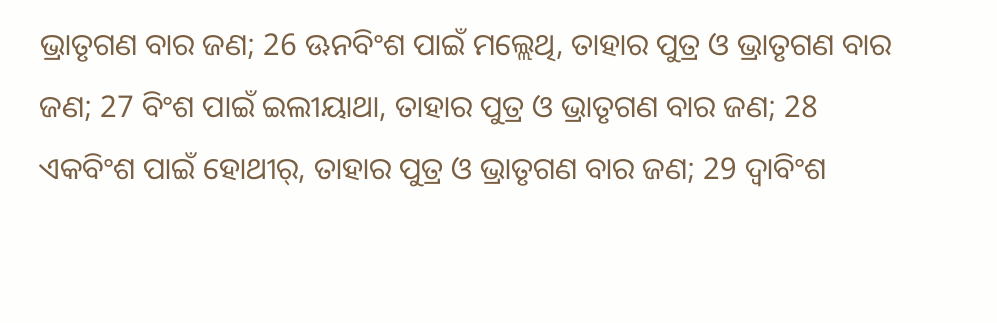ଭ୍ରାତୃଗଣ ବାର ଜଣ; 26 ଊନବିଂଶ ପାଇଁ ମଲ୍ଲେଥି, ତାହାର ପୁତ୍ର ଓ ଭ୍ରାତୃଗଣ ବାର ଜଣ; 27 ବିଂଶ ପାଇଁ ଇଲୀୟାଥା, ତାହାର ପୁତ୍ର ଓ ଭ୍ରାତୃଗଣ ବାର ଜଣ; 28 ଏକବିଂଶ ପାଇଁ ହୋଥୀର୍, ତାହାର ପୁତ୍ର ଓ ଭ୍ରାତୃଗଣ ବାର ଜଣ; 29 ଦ୍ଵାବିଂଶ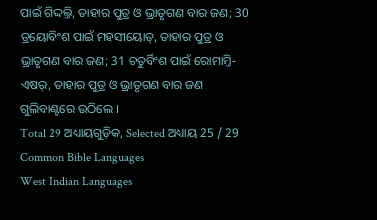ପାଇଁ ଗିଦ୍ଦଲ୍ତି, ତାହାର ପୁତ୍ର ଓ ଭ୍ରାତୃଗଣ ବାର ଜଣ; 30 ତ୍ରୟୋବିଂଶ ପାଇଁ ମହସୀୟୋତ୍, ତାହାର ପୁତ୍ର ଓ ଭ୍ରାତୃଗଣ ବାର ଜଣ; 31 ଚତୁର୍ବିଂଶ ପାଇଁ ରୋମାମ୍ତି-ଏଷର୍, ତାହାର ପୁତ୍ର ଓ ଭ୍ରାତୃଗଣ ବାର ଜଣ ଗୁଲିବାଣ୍ଟରେ ଉଠିଲେ ।
Total 29 ଅଧ୍ୟାୟଗୁଡ଼ିକ, Selected ଅଧ୍ୟାୟ 25 / 29
Common Bible Languages
West Indian Languages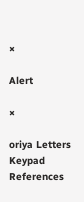×

Alert

×

oriya Letters Keypad References